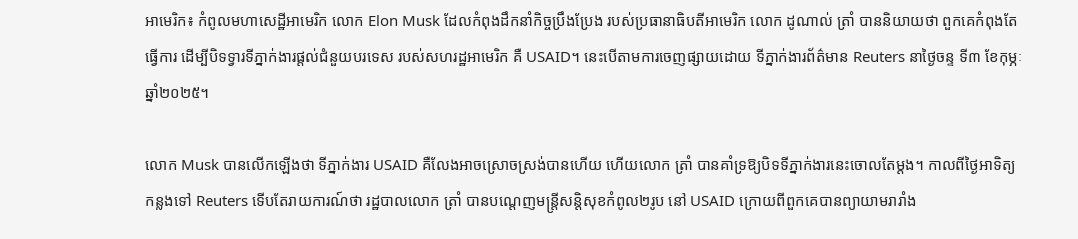អាមេរិក៖ កំពូលមហាសេដ្ឋីអាមេរិក លោក Elon Musk ដែលកំពុងដឹកនាំកិច្ចប្រឹងប្រែង របស់ប្រធានាធិបតីអាមេរិក លោក ដូណាល់ ត្រាំ បាននិយាយថា ពួកគេកំពុងតែធ្វើការ ដើម្បីបិទទ្វារទីភ្នាក់ងារផ្តល់ជំនួយបរទេស របស់សហរដ្ឋអាមេរិក គឺ USAID។ នេះបើតាមការចេញផ្សាយដោយ ទីភ្នាក់ងារព័ត៌មាន Reuters នាថ្ងៃចន្ទ ទី៣ ខែកុម្ភៈ ឆ្នាំ២០២៥។

លោក Musk បានលើកឡើងថា ទីភ្នាក់ងារ USAID គឺលែងអាចស្រោចស្រង់បានហើយ ហើយលោក ត្រាំ បានគាំទ្រឱ្យបិទទីភ្នាក់ងារនេះចោលតែម្តង។ កាលពីថ្ងៃអាទិត្យកន្លងទៅ Reuters ទើបតែរាយការណ៍ថា រដ្ឋបាលលោក ត្រាំ បានបណ្តេញមន្រ្តីសន្តិសុខកំពូល២រូប នៅ USAID ក្រោយពីពួកគេបានព្យាយាមរារាំង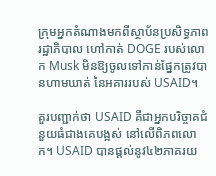ក្រុមអ្នកតំណាងមកពីស្ថាប័នប្រសិទ្ធភាពរដ្ឋាភិបាល ហៅកាត់ DOGE របស់លោក Musk មិនឱ្យចូលទៅកាន់ផ្នែកត្រូវបានហាមឃាត់ នៃអគាររបស់ USAID។

គួរបញ្ជាក់ថា USAID គឺជាអ្នកបរិច្ចាគជំនួយធំជាងគេបង្អស់ នៅលើពិភពលោក។ USAID បានផ្តល់នូវ៤២ភាគរយ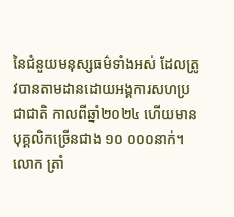នៃជំនួយមនុស្សធម៌ទាំងអស់ ដែលត្រូវបានតាមដានដោយអង្គការសហប្រជាជាតិ កាលពីឆ្នាំ២០២៤ ហើយមានបុគ្គលិកច្រើនជាង ១០ ០០០នាក់។ លោក ត្រាំ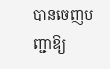បានចេញបញ្ជាឱ្យ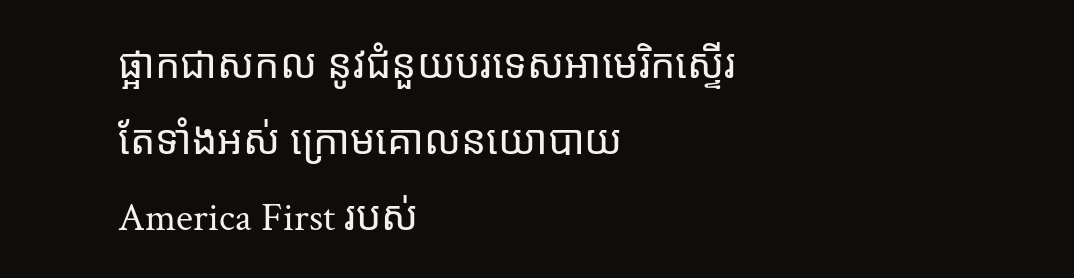ផ្អាកជាសកល នូវជំនួយបរទេសអាមេរិកស្ទើរតែទាំងអស់ ក្រោមគោលនយោបាយ America First របស់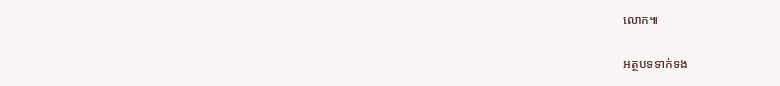លោក៕

អត្ថបទទាក់ទង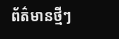ព័ត៌មានថ្មីៗ